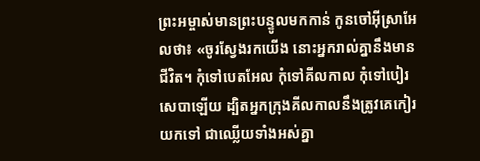ព្រះអម្ចាស់មានព្រះបន្ទូលមកកាន់ កូនចៅអ៊ីស្រាអែលថា៖ «ចូរស្វែងរកយើង នោះអ្នករាល់គ្នានឹងមានជីវិត។ កុំទៅបេតអែល កុំទៅគីលកាល កុំទៅបៀរសេបាឡើយ ដ្បិតអ្នកក្រុងគីលកាលនឹងត្រូវគេកៀរយកទៅ ជាឈ្លើយទាំងអស់គ្នា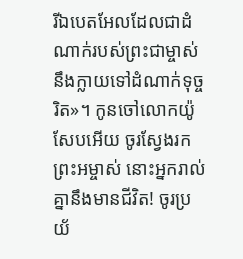រីឯបេតអែលដែលជាដំណាក់របស់ព្រះជាម្ចាស់ នឹងក្លាយទៅដំណាក់ទុច្ចរិត»។ កូនចៅលោកយ៉ូសែបអើយ ចូរស្វែងរកព្រះអម្ចាស់ នោះអ្នករាល់គ្នានឹងមានជីវិត! ចូរប្រយ័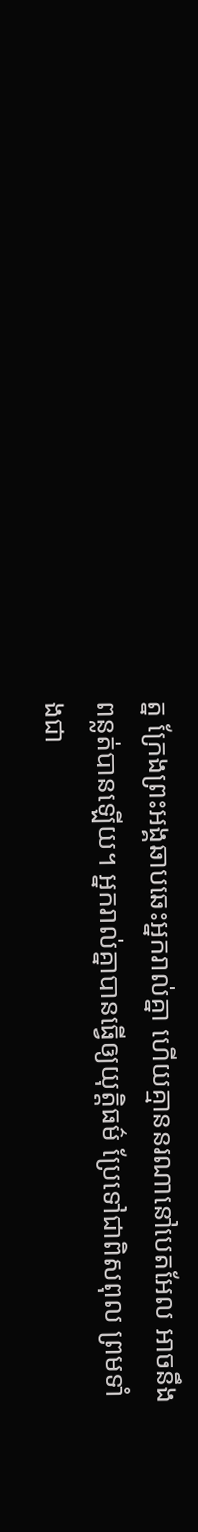ត្ន ក្រែងព្រះអង្គឆាបឆេះអ្នករាល់គ្នា ហើយគ្មាននរណានៅបេតអែល អាចនឹងពន្លត់បានឡើយ។ អ្នករាល់គ្នាបានធ្វើឲ្យយុត្តិធម៌ ប្រែទៅជាពិសពុល ព្រមទាំងជា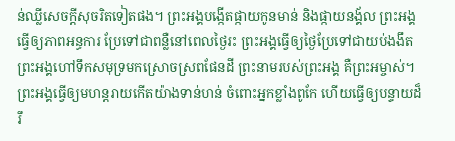ន់ឈ្លីសេចក្ដីសុចរិតទៀតផង។ ព្រះអង្គបង្កើតផ្កាយកូនមាន់ និងផ្កាយនង្គ័ល ព្រះអង្គធ្វើឲ្យភាពអន្ធការ ប្រែទៅជាពន្លឺនៅពេលថ្ងៃរះ ព្រះអង្គធ្វើឲ្យថ្ងៃប្រែទៅជាយប់ងងឹត ព្រះអង្គហៅទឹកសមុទ្រមកស្រោចស្រពផែនដី ព្រះនាមរបស់ព្រះអង្គ គឺព្រះអម្ចាស់។ ព្រះអង្គធ្វើឲ្យមហន្តរាយកើតយ៉ាងទាន់ហន់ ចំពោះអ្នកខ្លាំងពូកែ ហើយធ្វើឲ្យបន្ទាយដ៏រឹ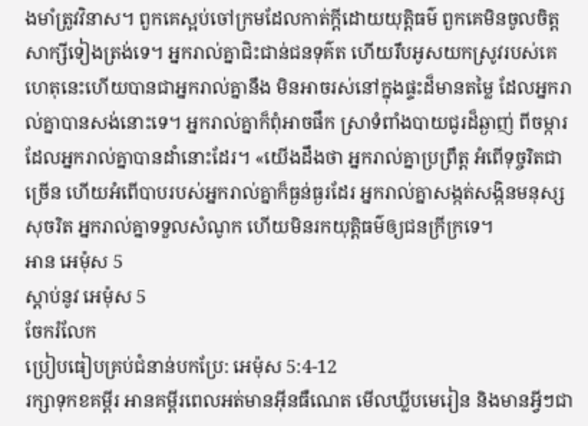ងមាំត្រូវវិនាស។ ពួកគេស្អប់ចៅក្រមដែលកាត់ក្ដីដោយយុត្តិធម៌ ពួកគេមិនចូលចិត្តសាក្សីទៀងត្រង់ទេ។ អ្នករាល់គ្នាជិះជាន់ជនទុគ៌ត ហើយរឹបអូសយកស្រូវរបស់គេ ហេតុនេះហើយបានជាអ្នករាល់គ្នានឹង មិនអាចរស់នៅក្នុងផ្ទះដ៏មានតម្លៃ ដែលអ្នករាល់គ្នាបានសង់នោះទេ។ អ្នករាល់គ្នាក៏ពុំអាចផឹក ស្រាទំពាំងបាយជូរដ៏ឆ្ងាញ់ ពីចម្ការដែលអ្នករាល់គ្នាបានដាំនោះដែរ។ «យើងដឹងថា អ្នករាល់គ្នាប្រព្រឹត្ត អំពើទុច្ចរិតជាច្រើន ហើយអំពើបាបរបស់អ្នករាល់គ្នាក៏ធ្ងន់ធ្ងរដែរ អ្នករាល់គ្នាសង្កត់សង្កិនមនុស្សសុចរិត អ្នករាល់គ្នាទទួលសំណូក ហើយមិនរកយុត្តិធម៌ឲ្យជនក្រីក្រទេ។
អាន អេម៉ុស 5
ស្ដាប់នូវ អេម៉ុស 5
ចែករំលែក
ប្រៀបធៀបគ្រប់ជំនាន់បកប្រែ: អេម៉ុស 5:4-12
រក្សាទុកខគម្ពីរ អានគម្ពីរពេលអត់មានអ៊ីនធឺណេត មើលឃ្លីបមេរៀន និងមានអ្វីៗជា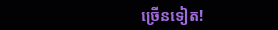ច្រើនទៀត!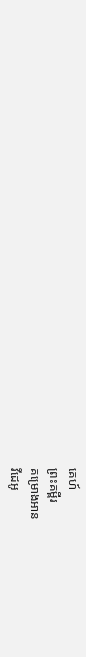គេហ៍
ព្រះគម្ពីរ
គម្រោងអាន
វីដេអូ